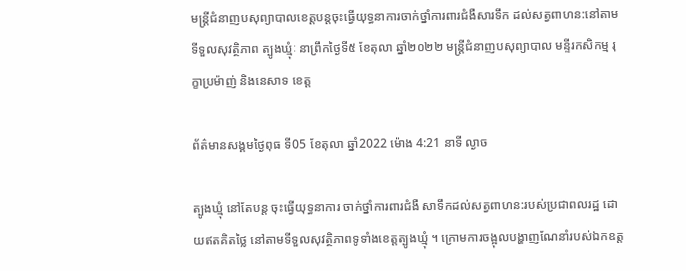មន្ត្រីជំនាញបសុព្យាបាលខេត្តបន្តចុះធ្វើយុទ្ធនាការចាក់ថ្នាំការពារជំងឺសារទឹក ដល់សត្វពាហន:នៅតាមទីទួលសុវត្ថិភាព ត្បូងឃ្មុំៈ នាព្រឹកថ្ងៃទី៥ ខែតុលា ឆ្នាំ២០២២ មន្ត្រីជំនាញបសុព្យាបាល មន្ទីរកសិកម្ម រុក្ខាប្រម៉ាញ់ និងនេសាទ ខេត្ត

ព័ត៌មានសង្គមថ្ងៃពុធ ទី05 ខែតុលា ឆ្នាំ2022 ម៉ោង 4:21 នាទី ល្ងាច

ត្បូងឃ្មុំ នៅតែបន្ត ចុះធ្វើយុទ្ធនាការ ចាក់ថ្នាំការពារជំងឺ សាទឹកដល់សត្វពាហន:របស់ប្រជាពលរដ្ឋ ដោយឥតគិតថ្លៃ នៅតាមទីទួលសុវត្ថិភាពទូទាំងខេត្តត្បូងឃ្មុំ ។ ក្រោមការចង្អុលបង្ហាញណែនាំរបស់ឯកឧត្ត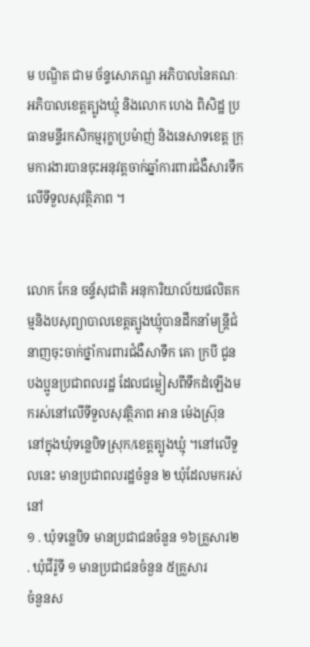ម បណ្ឌិត ជាម ច័ន្ទសោភណ្ឌ អភិបាលនៃគណៈអភិបាលខេត្តត្បូងឃ្មុំ និងលោក ហេង ពិសិដ្ឋ ប្រធានមន្ទីរកសិកម្មរុក្ខាប្រម៉ាញ់ និងនេសាទខេត្ត ក្រុមការងារបានចុះអនុវត្តចាក់ឆ្នាំការពារជំងឺសារទឹកលើទីទួលសុវត្ថិភាព ។


លោក កែន ចន័្ទសុជាតិ អនុការិយាល័យផលិតកម្មនិងបសុព្យាបាលខេត្តត្បូងឃ្មុំបានដឹកនាំមន្ត្រីជំនាញចុះចាក់ថ្នាំការពារជំងឺសាទឹក គោ ក្របី ជូនបងប្អូនប្រជាពលរដ្ឋ ដែលជម្លៀសពីទឹកដំឡើងមករស់នៅលើទីទួលសុវត្ថិភាព អាន ម៉េងស៊្រុន នៅក្នុងឃុំទន្លេបិទស្រុក/ខេត្តត្បូងឃ្មុំ ។នៅលើទួលនេះ មានប្រជាពលរដ្ឋចំនួន ២ ឃុំដែលមករស់នៅ
១ . ឃុំទន្លេបិទ មានប្រជាជនចំនួន ១៦គ្រួសារ២ . ឃុំជីរ៉ូទី ១ មានប្រជាជនចំនួន ៥គ្រួសារ
ចំនួនស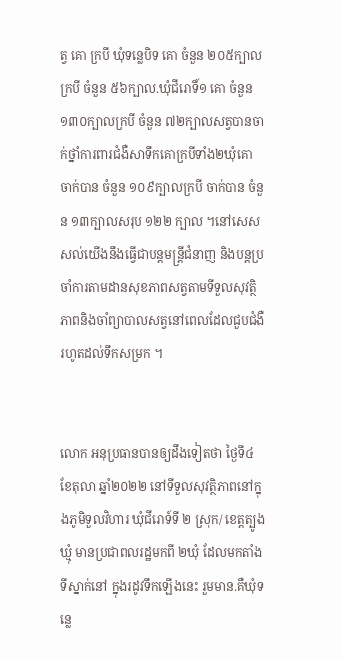ត្វ គោ ក្របី ឃុំទន្លេបិទ គោ ចំនួន ២០៥ក្បាលក្របី ចំនួន ៥៦ក្បាល.ឃុំជីរោទិ៍១ គោ ចំនួន ១៣០ក្បាលក្របី ចំនួន ៧២ក្បាលសត្វបានចាក់ថ្នាំការពារជំងឺសាទឹកគោក្របីទាំង២ឃុំគោ ចាក់បាន ចំនួន ១០៩ក្បាលក្របី ចាក់បាន ចំនួន ១៣ក្បាលសរុប ១២២ ក្បាល ។នៅសេសសល់យើងនឹងធ្វើជាបន្តមន្ត្រីជំនាញ និងបន្តប្រចាំការតាមដានសុខភាពសត្វតាមទីទួលសុវត្ថិភាពនិងចាំព្យាបាលសត្វនៅពេលដែលជួបជំងឺរហូតដល់ទឹកសម្រក ។


លោក អនុប្រធានបានឲ្យដឹងទៀតថា ថ្ងៃទី៤ ខែតុលា ឆ្នាំ២០២២ នៅទីទួលសុវត្ថិភាពនៅក្នុងភូមិទួលវិហារ ឃុំជីរោទ៍ទី ២ ស្រុក/ ខេត្តត្បូងឃ្មុំ មានប្រជាពលរដ្ឋមកពី ២ឃុំ ដែលមកតាំងទីស្នាក់នៅ ក្នុងរដូវទឹកឡើងនេះ រួមមាន.គឺឃុំទន្លេ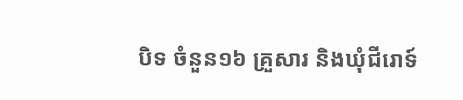បិទ ចំនួន១៦ គ្រួសារ និងឃុំជីរោទ៍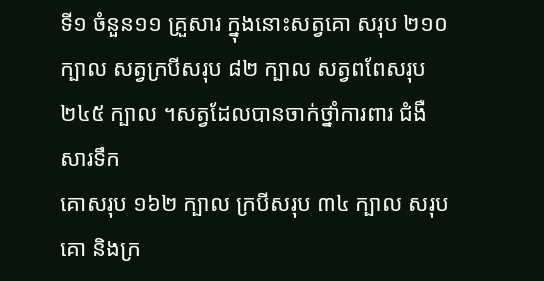ទី១ ចំនួន១១ គ្រួសារ ក្នុងនោះសត្វគោ សរុប ២១០ ក្បាល សត្វក្របីសរុប ៨២ ក្បាល សត្វពពែសរុប ២៤៥ ក្បាល ។សត្វដែលបានចាក់ថ្នាំការពារ ជំងឺសារទឹក
គោសរុប ១៦២ ក្បាល ក្របីសរុប ៣៤ ក្បាល សរុប គោ និងក្រ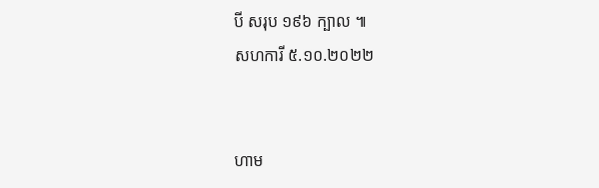បី សរុប ១៩៦ ក្បាល ៕
សហការី ៥.១០.២០២២


ហាម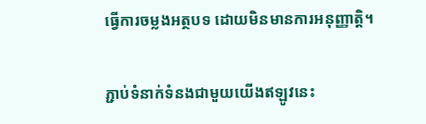ធ្វើការចម្លងអត្ថបទ ដោយមិនមានការអនុញ្ញាត្តិ។

ភ្ជាប់ទំនាក់ទំនងជាមួយយើងឥឡូវនេះ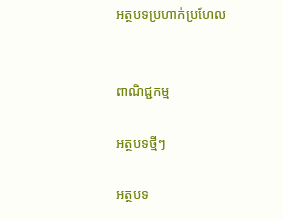អត្ថបទប្រហាក់ប្រហែល


ពាណិជ្ជកម្ម

អត្ថបទថ្មីៗ

អត្ថបទ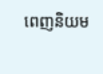ពេញនិយម